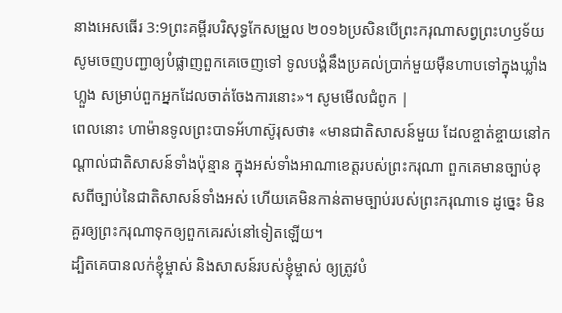នាងអេសធើរ 3:9ព្រះគម្ពីរបរិសុទ្ធកែសម្រួល ២០១៦ប្រសិនបើព្រះករុណាសព្វព្រះហឫទ័យ សូមចេញបញ្ជាឲ្យបំផ្លាញពួកគេចេញទៅ ទូលបង្គំនឹងប្រគល់ប្រាក់មួយម៉ឺនហាបទៅក្នុងឃ្លាំងហ្លួង សម្រាប់ពួកអ្នកដែលចាត់ចែងការនោះ»។ សូមមើលជំពូក |
ពេលនោះ ហាម៉ានទូលព្រះបាទអ័ហាស៊ូរុសថា៖ «មានជាតិសាសន៍មួយ ដែលខ្ចាត់ខ្ចាយនៅកណ្ដាល់ជាតិសាសន៍ទាំងប៉ុន្មាន ក្នុងអស់ទាំងអាណាខេត្តរបស់ព្រះករុណា ពួកគេមានច្បាប់ខុសពីច្បាប់នៃជាតិសាសន៍ទាំងអស់ ហើយគេមិនកាន់តាមច្បាប់របស់ព្រះករុណាទេ ដូច្នេះ មិនគួរឲ្យព្រះករុណាទុកឲ្យពួកគេរស់នៅទៀតឡើយ។
ដ្បិតគេបានលក់ខ្ញុំម្ចាស់ និងសាសន៍របស់ខ្ញុំម្ចាស់ ឲ្យត្រូវបំ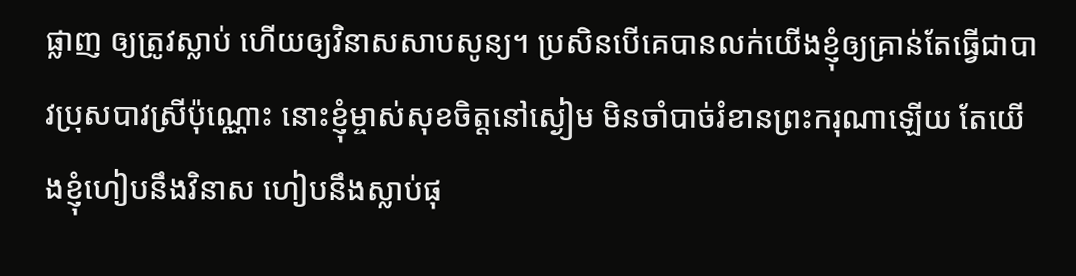ផ្លាញ ឲ្យត្រូវស្លាប់ ហើយឲ្យវិនាសសាបសូន្យ។ ប្រសិនបើគេបានលក់យើងខ្ញុំឲ្យគ្រាន់តែធ្វើជាបាវប្រុសបាវស្រីប៉ុណ្ណោះ នោះខ្ញុំម្ចាស់សុខចិត្តនៅស្ងៀម មិនចាំបាច់រំខានព្រះករុណាឡើយ តែយើងខ្ញុំហៀបនឹងវិនាស ហៀបនឹងស្លាប់ផុ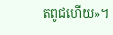តពូជហើយ»។